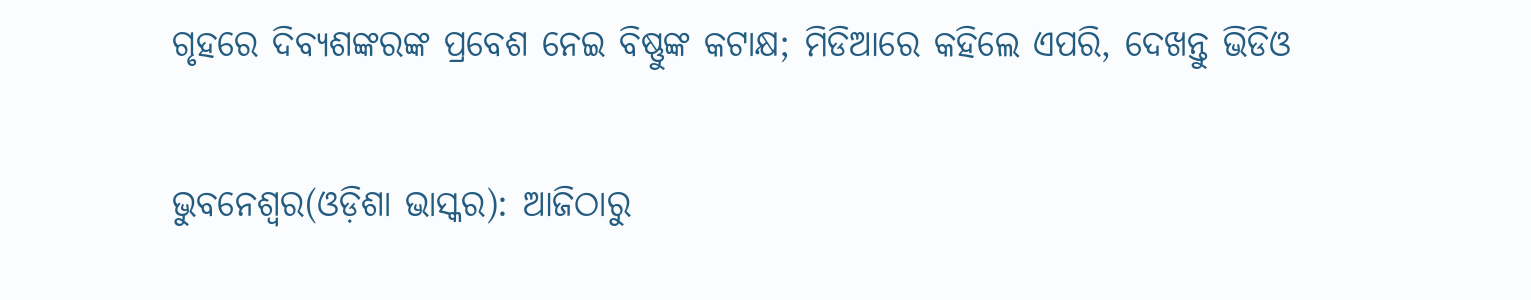ଗୃହରେ ଦିବ୍ୟଶଙ୍କରଙ୍କ ପ୍ରବେଶ ନେଇ ବିଷ୍ଣୁଙ୍କ କଟାକ୍ଷ; ମିଡିଆରେ କହିଲେ ଏପରି, ଦେଖନ୍ତୁ ଭିଡିଓ

ଭୁବନେଶ୍ୱର(ଓଡ଼ିଶା ଭାସ୍କର): ଆଜିଠାରୁ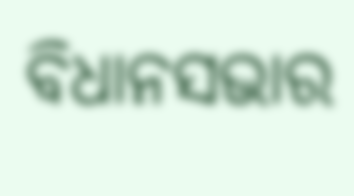ବିଧାନସଭାର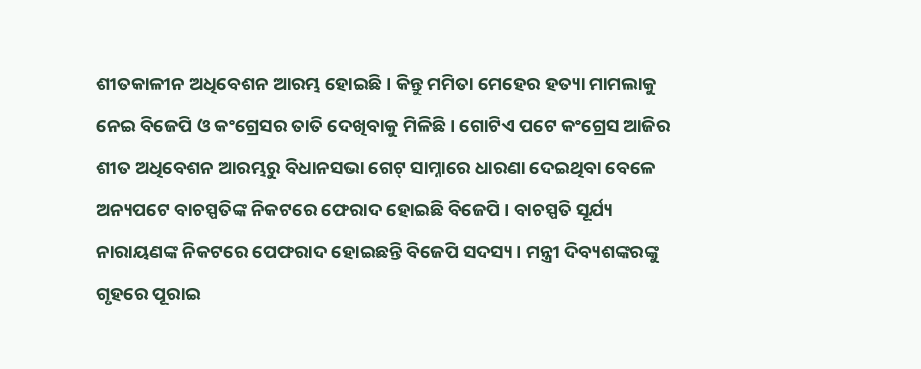ଶୀତକାଳୀନ ଅଧିବେଶନ ଆରମ୍ଭ ହୋଇଛି । କିନ୍ତୁ ମମିତା ମେହେର ହତ୍ୟା ମାମଲାକୁ ନେଇ ବିଜେପି ଓ କଂଗ୍ରେସର ତାତି ଦେଖିବାକୁ ମିଳିଛି । ଗୋଟିଏ ପଟେ କଂଗ୍ରେସ ଆଜିର ଶୀତ ଅଧିବେଶନ ଆରମ୍ଭରୁ ବିଧାନସଭା ଗେଟ୍ ସାମ୍ନାରେ ଧାରଣା ଦେଇଥିବା ବେଳେ ଅନ୍ୟପଟେ ବାଚସ୍ପତିଙ୍କ ନିକଟରେ ଫେରାଦ ହୋଇଛି ବିଜେପି । ବାଚସ୍ପତି ସୂର୍ଯ୍ୟ ନାରାୟଣଙ୍କ ନିକଟରେ ପେଫରାଦ ହୋଇଛନ୍ତି ବିଜେପି ସଦସ୍ୟ । ମନ୍ତ୍ରୀ ଦିବ୍ୟଶଙ୍କରଙ୍କୁ ଗୃହରେ ପୂରାଇ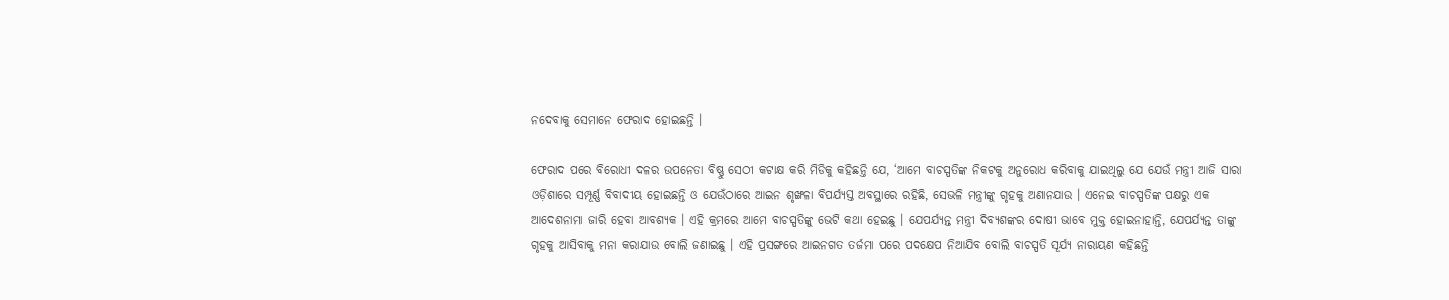ନଦେବାକୁ ସେମାନେ ଫେରାଦ ହୋଇଛନ୍ତି ।

ଫେରାଦ ପରେ ବିରୋଧୀ ଦଳର ଉପନେତା ବିଷ୍ଣୁ ସେଠୀ କଟାକ୍ଷ କରି ମିଡିକୁ କହିଛନ୍ତି ଯେ, ‘ଆମେ ବାଚସ୍ପତିଙ୍କ ନିକଟକୁ ଅନୁରୋଧ କରିବାକୁ ଯାଇଥିଲୁ ଯେ ଯେଉଁ ମନ୍ତ୍ରୀ ଆଜି ସାରା ଓଡ଼ିଶାରେ ସମ୍ପୂର୍ଣ୍ଣ ବିବାଦୀୟ ହୋଇଛନ୍ତି ଓ ଯେଉଁଠାରେ ଆଇନ ଶୃଙ୍ଖଳା ବିପର୍ଯ୍ୟସ୍ତ ଅବସ୍ଥାରେ ରହିଛି, ସେଭଳି ମନ୍ତ୍ରୀଙ୍କୁ ଗୃହକୁ ଅଣାନଯାଉ । ଏନେଇ ବାଚସ୍ପତିଙ୍କ ପକ୍ଷରୁ ଏକ ଆଦେଶନାମା ଜାରି ହେବା ଆବଶ୍ୟକ । ଏହି କ୍ରମରେ ଆମେ ବାଚସ୍ପତିଙ୍କୁ ଭେଟି କଥା ହେଇଛୁ । ଯେପର୍ଯ୍ୟନ୍ତ ମନ୍ତ୍ରୀ ଦିବ୍ୟଶଙ୍କର ଦୋଷୀ ଭାବେ ମୁକ୍ତ ହୋଇନାହାନ୍ତି, ଯେପର୍ଯ୍ୟନ୍ତ ତାଙ୍କୁ ଗୃହକୁ ଆସିବାକୁ ମନା କରାଯାଉ ବୋଲି ଜଣାଇଛୁ । ଏହି ପ୍ରସଙ୍ଗରେ ଆଇନଗତ ତର୍ଜମା ପରେ ପଦକ୍ଷେପ ନିଆଯିବ ବୋଲି ବାଚସ୍ପତି ସୂର୍ଯ୍ୟ ନାରାୟଣ କହିଛନ୍ତି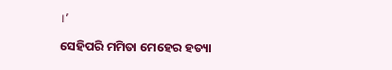।’

ସେହିପରି ମମିତା ମେହେର ହତ୍ୟା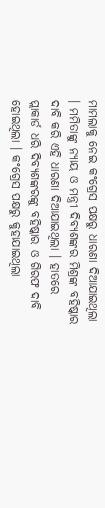ମାମଲାକୁ ନେଇ କଂଗ୍ରେସ ପକ୍ଷରୁ ଧାରଣା ଦିଆଯାଇଥିଲା । ମମିତାଙ୍କୁ ନ୍ୟାୟ ଓ ମନ୍ତ୍ରୀ ଦିବ୍ୟଶଙ୍କର ମିଶ୍ରଙ୍କ ବହିଷ୍କାର ଦାବି କରି ଏହି ଧାରଣା ଦିଆଯାଇଥିଲା । ହାତରେ ପ୍ଲାକାର୍ଡ ଧରି ଦିବ୍ୟଶଙ୍କରଙ୍କୁ ବହିଷ୍କାର ଓ ଗିରଫ ଦାବି ହୋଇଥିଲା । କଂଗ୍ରେସ ପକ୍ଷରୁ କୁହାଯାଇଥିଲା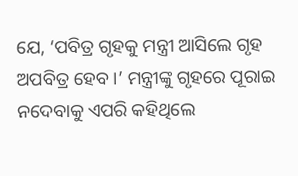ଯେ, ‘ପବିତ୍ର ଗୃହକୁ ମନ୍ତ୍ରୀ ଆସିଲେ ଗୃହ ଅପବିତ୍ର ହେବ ।’ ମନ୍ତ୍ରୀଙ୍କୁ ଗୃହରେ ପୂରାଇ ନଦେବାକୁ ଏପରି କହିଥିଲେ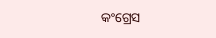କଂଗ୍ରେସ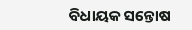ବିଧାୟକ ସନ୍ତୋଷ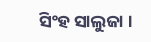ସିଂହ ସାଲୁଜା ।